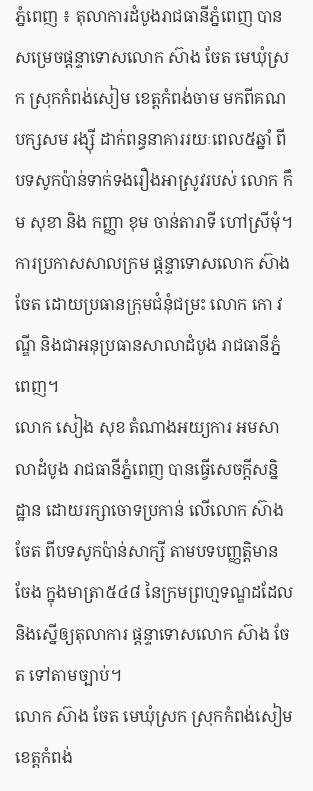ភ្នំពេញ ៖ តុលាការដំបូងរាជធានីភ្នំពេញ បានសម្រេចផ្តន្ទាទោសលោក ស៊ាង ចែត មេឃុំស្រក ស្រុកកំពង់សៀម ខេត្តកំពង់ចាម មកពីគណបក្សសម រង្ស៊ី ដាក់ពន្ធនាគាររយៈពេល៥ឆ្នាំ ពីបទសូកប៉ាន់ទាក់ទងរឿងអាស្រូវរបស់ លោក កឹម សុខា និង កញ្ញា ខុម ចាន់តារាទី ហៅស្រីមុំ។
ការប្រកាសសាលក្រម ផ្តន្ទាទោសលោក ស៊ាង ចែត ដោយប្រធានក្រុមជំនុំជម្រះ លោក កោ វណ្ឌី និងជាអនុប្រធានសាលាដំបូង រាជធានីភ្នំពេញ។
លោក សៀង សុខ តំណាងអយ្យការ អមសាលាដំបូង រាជធានីភ្នំពេញ បានធ្វើសេចក្ដីសន្និដ្ឋាន ដោយរក្សាចោទប្រកាន់ លើលោក ស៊ាង ចែត ពីបទសូកប៉ាន់សាក្សី តាមបទបញ្ញត្តិមានចែង ក្នុងមាត្រា៥៤៨ នៃក្រមព្រហ្មទណ្ឌដដែល និងស្នើឲ្យតុលាការ ផ្តន្ទាទោសលោក ស៊ាង ចែត ទៅតាមច្បាប់។
លោក ស៊ាង ចែត មេឃុំស្រក ស្រុកកំពង់សៀម ខេត្តកំពង់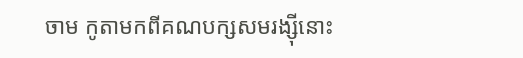ចាម កូតាមកពីគណបក្សសមរង្ស៊ីនោះ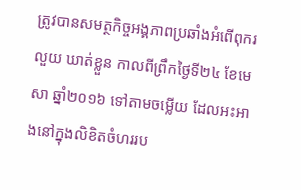ត្រូវបានសមត្ថកិច្ចអង្គភាពប្រឆាំងអំពើពុករលួយ ឃាត់ខ្លួន កាលពីព្រឹកថ្ងៃទី២៤ ខែមេសា ឆ្នាំ២០១៦ ទៅតាមចម្លើយ ដែលអះអាងនៅក្នុងលិខិតចំហររប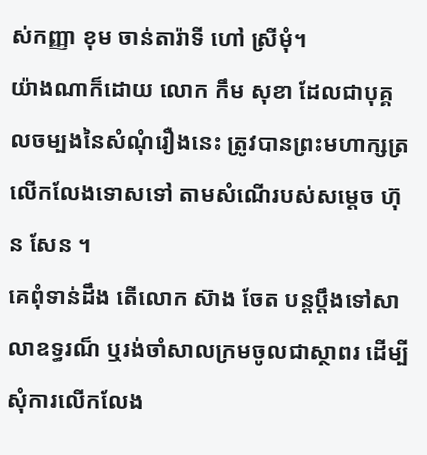ស់កញ្ញា ខុម ចាន់តារ៉ាទី ហៅ ស្រីមុំ។
យ៉ាងណាក៏ដោយ លោក កឹម សុខា ដែលជាបុគ្គលចម្បងនៃសំណុំរឿងនេះ ត្រូវបានព្រះមហាក្សត្រ លើកលែងទោសទៅ តាមសំណើរបស់សម្តេច ហ៊ុន សែន ។
គេពុំទាន់ដឹង តើលោក ស៊ាង ចែត បន្តប្តឹងទៅសាលាឧទ្ធរណ៏ ឬរង់ចាំសាលក្រមចូលជាស្ថាពរ ដើម្បីសុំការលើកលែង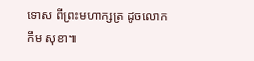ទោស ពីព្រះមហាក្សត្រ ដូចលោក កឹម សុខា៕